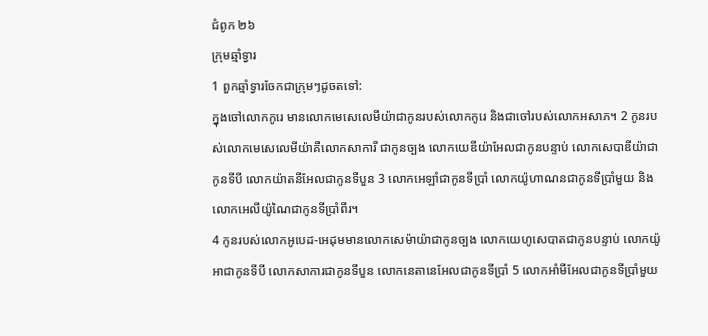ជំពូក ២៦
ក្រុមឆ្មាំទ្វារ
1 ពួកឆ្មាំទ្វារចែកជាក្រុមៗដូចតទៅ:
ក្នុងចៅលោកកូរេ មានលោកមេសេលេមីយ៉ាជាកូនរបស់លោកកូរេ និងជាចៅរបស់លោកអសាភ។ 2 កូនរបស់លោកមេសេលេមីយ៉ាគឺលោកសាការី ជាកូនច្បង លោកយេឌីយ៉ាអែលជាកូនបន្ទាប់ លោកសេបាឌីយ៉ាជាកូនទីបី លោកយ៉ាតនីអែលជាកូនទីបួន 3 លោកអេឡាំជាកូនទីប្រាំ លោកយ៉ូហាណនជាកូនទីប្រាំមួយ និងលោកអេលីយ៉ូណៃជាកូនទីប្រាំពីរ។
4 កូនរបស់លោកអូបេដ-អេដុមមានលោកសេម៉ាយ៉ាជាកូនច្បង លោកយេហូសេបាតជាកូនបន្ទាប់ លោកយ៉ូអាជាកូនទីបី លោកសាការជាកូនទីបួន លោកនេតានេអែលជាកូនទីប្រាំ 5 លោកអាំមីអែលជាកូនទីប្រាំមួយ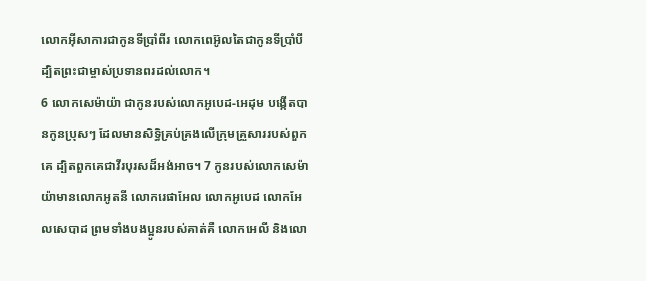លោកអ៊ីសាការជាកូនទីប្រាំពីរ លោកពេអ៊ូលតៃជាកូនទីប្រាំបី ដ្បិតព្រះជាម្ចាស់ប្រទានពរដល់លោក។
6 លោកសេម៉ាយ៉ា ជាកូនរបស់លោកអូបេដ-អេដុម បង្កើតបានកូនប្រុសៗ ដែលមានសិទ្ធិគ្រប់គ្រងលើក្រុមគ្រួសាររបស់ពួកគេ ដ្បិតពួកគេជាវីរបុរសដ៏អង់អាច។ 7 កូនរបស់លោកសេម៉ាយ៉ាមានលោកអូតនី លោករេផាអែល លោកអូបេដ លោកអែលសេបាដ ព្រមទាំងបងប្អូនរបស់គាត់គឺ លោកអេលី និងលោ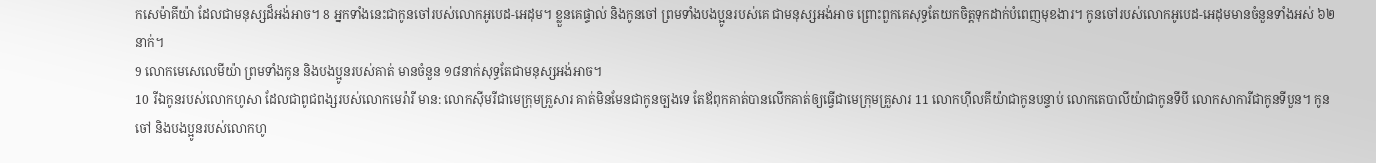កសេម៉ាគីយ៉ា ដែលជាមនុស្សដ៏អង់អាច។ 8 អ្នកទាំងនេះជាកូនចៅរបស់លោកអូបេដ-អេដុម។ ខ្លួនគេផ្ទាល់ និងកូនចៅ ព្រមទាំងបងប្អូនរបស់គេ ជាមនុស្សអង់អាច ព្រោះពួកគេសុទ្ធតែយកចិត្តទុកដាក់បំពេញមុខងារ។ កូនចៅរបស់លោកអូបេដ-អេដុមមានចំនួនទាំងអស់ ៦២នាក់។
9 លោកមេសេលេមីយ៉ា ព្រមទាំងកូន និងបងប្អូនរបស់គាត់ មានចំនួន ១៨នាក់សុទ្ធតែជាមនុស្សអង់អាច។
10 រីឯកូនរបស់លោកហូសា ដែលជាពូជពង្សរបស់លោកមេរ៉ារី មាន: លោកស៊ីមរីជាមេក្រុមគ្រួសារ គាត់មិនមែនជាកូនច្បងទេ តែឪពុកគាត់បានលើកគាត់ឲ្យធ្វើជាមេក្រុមគ្រួសារ 11 លោកហ៊ីលគីយ៉ាជាកូនបន្ទាប់ លោកតេបាលីយ៉ាជាកូនទីបី លោកសាការីជាកូនទីបួន។ កូនចៅ និងបងប្អូនរបស់លោកហូ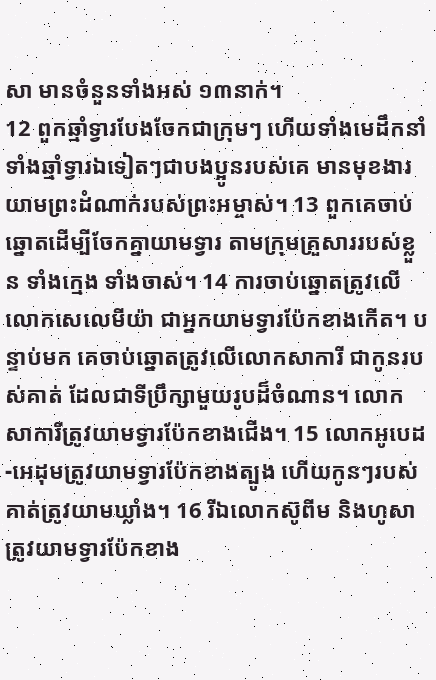សា មានចំនួនទាំងអស់ ១៣នាក់។
12 ពួកឆ្មាំទ្វារបែងចែកជាក្រុមៗ ហើយទាំងមេដឹកនាំ ទាំងឆ្មាំទ្វារឯទៀតៗជាបងប្អូនរបស់គេ មានមុខងារយាមព្រះដំណាក់របស់ព្រះអម្ចាស់។ 13 ពួកគេចាប់ឆ្នោតដើម្បីចែកគ្នាយាមទ្វារ តាមក្រុមគ្រួសាររបស់ខ្លួន ទាំងក្មេង ទាំងចាស់។ 14 ការចាប់ឆ្នោតត្រូវលើលោកសេលេមីយ៉ា ជាអ្នកយាមទ្វារប៉ែកខាងកើត។ បន្ទាប់មក គេចាប់ឆ្នោតត្រូវលើលោកសាការី ជាកូនរបស់គាត់ ដែលជាទីប្រឹក្សាមួយរូបដ៏ចំណាន។ លោកសាការីត្រូវយាមទ្វារប៉ែកខាងជើង។ 15 លោកអូបេដ-អេដុមត្រូវយាមទ្វារប៉ែកខាងត្បូង ហើយកូនៗរបស់គាត់ត្រូវយាមឃ្លាំង។ 16 រីឯលោកស៊ូពីម និងហូសា ត្រូវយាមទ្វារប៉ែកខាង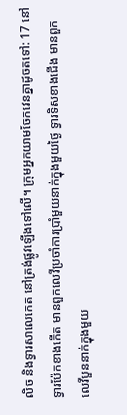លិច និងទ្វារសាលេកេត នៅត្រង់ផ្លូវឡើងទៅលើ។ ក្រុមអ្នកយាមចែកវេនគ្នាដូចតទៅ: 17 នៅទ្វារប៉ែកខាងកើត មានពួកលេវីប្រចាំការប្រាំមួយនាក់ក្នុងមួយថ្ងៃ ទ្វារទិសខាងជើង មានពួកលេវីបួននាក់ក្នុងមួយ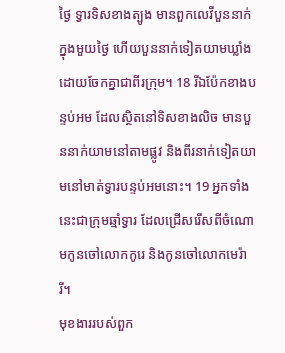ថ្ងៃ ទ្វារទិសខាងត្បូង មានពួកលេវីបួននាក់ក្នុងមួយថ្ងៃ ហើយបួននាក់ទៀតយាមឃ្លាំង ដោយចែកគ្នាជាពីរក្រុម។ 18 រីឯប៉ែកខាងបន្ទប់អម ដែលស្ថិតនៅទិសខាងលិច មានបួននាក់យាមនៅតាមផ្លូវ និងពីរនាក់ទៀតយាមនៅមាត់ទ្វារបន្ទប់អមនោះ។ 19 អ្នកទាំងនេះជាក្រុមឆ្មាំទ្វារ ដែលជ្រើសរើសពីចំណោមកូនចៅលោកកូរេ និងកូនចៅលោកមេរ៉ារី។
មុខងាររបស់ពួក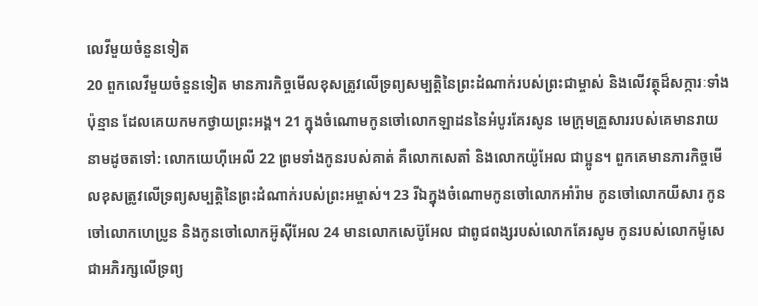លេវីមួយចំនួនទៀត
20 ពួកលេវីមួយចំនួនទៀត មានភារកិច្ចមើលខុសត្រូវលើទ្រព្យសម្បត្តិនៃព្រះដំណាក់របស់ព្រះជាម្ចាស់ និងលើវត្ថុដ៏សក្ការៈទាំងប៉ុន្មាន ដែលគេយកមកថ្វាយព្រះអង្គ។ 21 ក្នុងចំណោមកូនចៅលោកឡាដននៃអំបូរគែរសូន មេក្រុមគ្រួសាររបស់គេមានរាយនាមដូចតទៅ: លោកយេហ៊ីអេលី 22 ព្រមទាំងកូនរបស់គាត់ គឺលោកសេតាំ និងលោកយ៉ូអែល ជាប្អូន។ ពួកគេមានភារកិច្ចមើលខុសត្រូវលើទ្រព្យសម្បត្តិនៃព្រះដំណាក់របស់ព្រះអម្ចាស់។ 23 រីឯក្នុងចំណោមកូនចៅលោកអាំរ៉ាម កូនចៅលោកយីសារ កូនចៅលោកហេប្រូន និងកូនចៅលោកអ៊ូស៊ីអែល 24 មានលោកសេប៊ូអែល ជាពូជពង្សរបស់លោកគែរសូម កូនរបស់លោកម៉ូសេ ជាអភិរក្សលើទ្រព្យ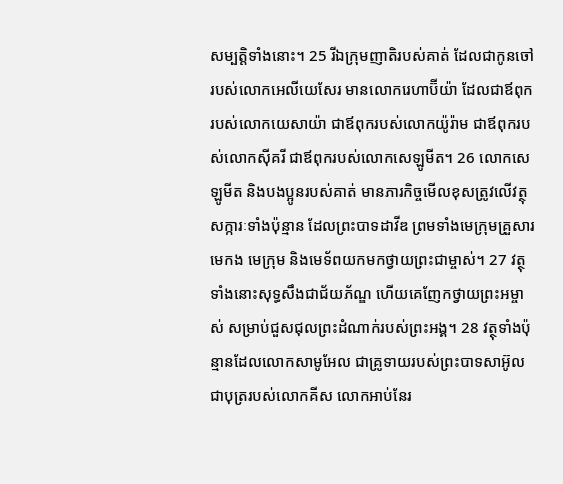សម្បត្តិទាំងនោះ។ 25 រីឯក្រុមញាតិរបស់គាត់ ដែលជាកូនចៅរបស់លោកអេលីយេសែរ មានលោករេហាប៊ីយ៉ា ដែលជាឪពុករបស់លោកយេសាយ៉ា ជាឪពុករបស់លោកយ៉ូរ៉ាម ជាឪពុករបស់លោកស៊ីគរី ជាឪពុករបស់លោកសេឡូមីត។ 26 លោកសេឡូមីត និងបងប្អូនរបស់គាត់ មានភារកិច្ចមើលខុសត្រូវលើវត្ថុសក្ការៈទាំងប៉ុន្មាន ដែលព្រះបាទដាវីឌ ព្រមទាំងមេក្រុមគ្រួសារ មេកង មេក្រុម និងមេទ័ពយកមកថ្វាយព្រះជាម្ចាស់។ 27 វត្ថុទាំងនោះសុទ្ធសឹងជាជ័យភ័ណ្ឌ ហើយគេញែកថ្វាយព្រះអម្ចាស់ សម្រាប់ជួសជុលព្រះដំណាក់របស់ព្រះអង្គ។ 28 វត្ថុទាំងប៉ុន្មានដែលលោកសាមូអែល ជាគ្រូទាយរបស់ព្រះបាទសាអ៊ូល ជាបុត្ររបស់លោកគីស លោកអាប់នែរ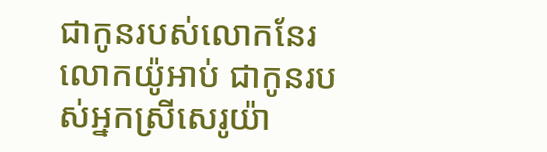ជាកូនរបស់លោកនែរ លោកយ៉ូអាប់ ជាកូនរបស់អ្នកស្រីសេរូយ៉ា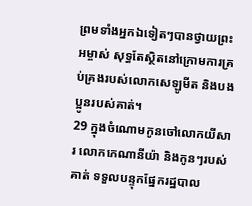ព្រមទាំងអ្នកឯទៀតៗបានថ្វាយព្រះអម្ចាស់ សុទ្ធតែស្ថិតនៅក្រោមការគ្រប់គ្រងរបស់លោកសេឡូមីត និងបងប្អូនរបស់គាត់។
29 ក្នុងចំណោមកូនចៅលោកយីសារ លោកកេណានីយ៉ា និងកូនៗរបស់គាត់ ទទួលបន្ទុកផ្នែករដ្ឋបាល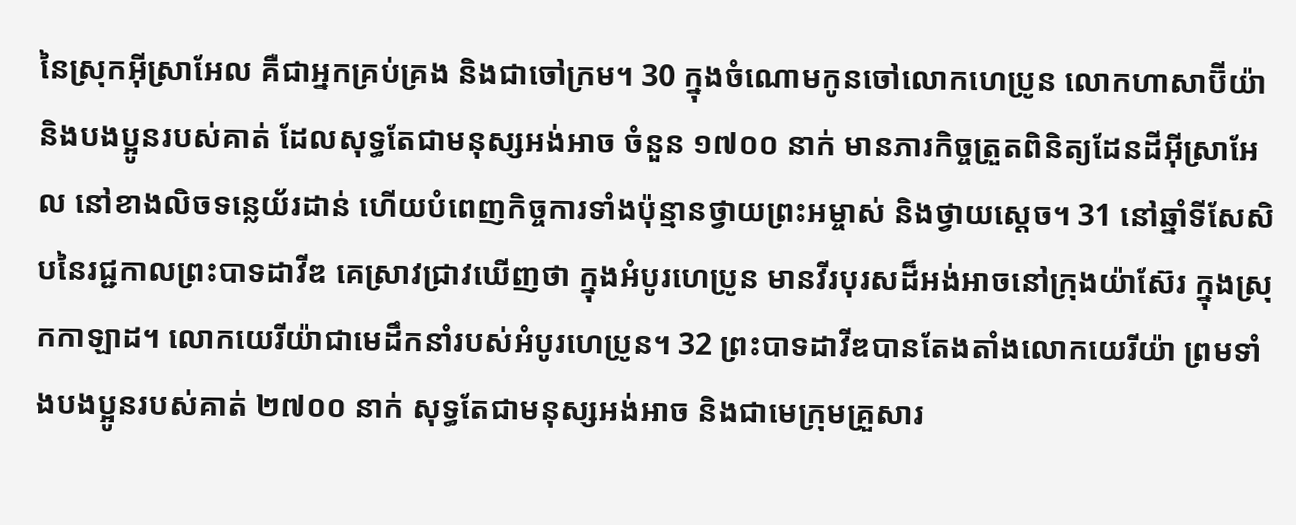នៃស្រុកអ៊ីស្រាអែល គឺជាអ្នកគ្រប់គ្រង និងជាចៅក្រម។ 30 ក្នុងចំណោមកូនចៅលោកហេប្រូន លោកហាសាប៊ីយ៉ា និងបងប្អូនរបស់គាត់ ដែលសុទ្ធតែជាមនុស្សអង់អាច ចំនួន ១៧០០ នាក់ មានភារកិច្ចត្រួតពិនិត្យដែនដីអ៊ីស្រាអែល នៅខាងលិចទន្លេយ័រដាន់ ហើយបំពេញកិច្ចការទាំងប៉ុន្មានថ្វាយព្រះអម្ចាស់ និងថ្វាយស្តេច។ 31 នៅឆ្នាំទីសែសិបនៃរជ្ជកាលព្រះបាទដាវីឌ គេស្រាវជ្រាវឃើញថា ក្នុងអំបូរហេប្រូន មានវីរបុរសដ៏អង់អាចនៅក្រុងយ៉ាស៊ែរ ក្នុងស្រុកកាឡាដ។ លោកយេរីយ៉ាជាមេដឹកនាំរបស់អំបូរហេប្រូន។ 32 ព្រះបាទដាវីឌបានតែងតាំងលោកយេរីយ៉ា ព្រមទាំងបងប្អូនរបស់គាត់ ២៧០០ នាក់ សុទ្ធតែជាមនុស្សអង់អាច និងជាមេក្រុមគ្រួសារ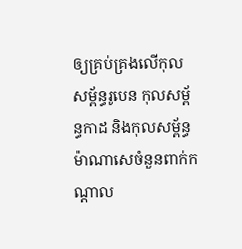ឲ្យគ្រប់គ្រងលើកុលសម្ព័ន្ធរូបេន កុលសម្ព័ន្ធកាដ និងកុលសម្ព័ន្ធម៉ាណាសេចំនួនពាក់កណ្ដាល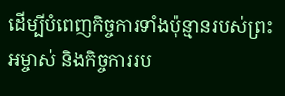ដើម្បីបំពេញកិច្ចការទាំងប៉ុន្មានរបស់ព្រះអម្ចាស់ និងកិច្ចការរប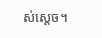ស់ស្តេច។